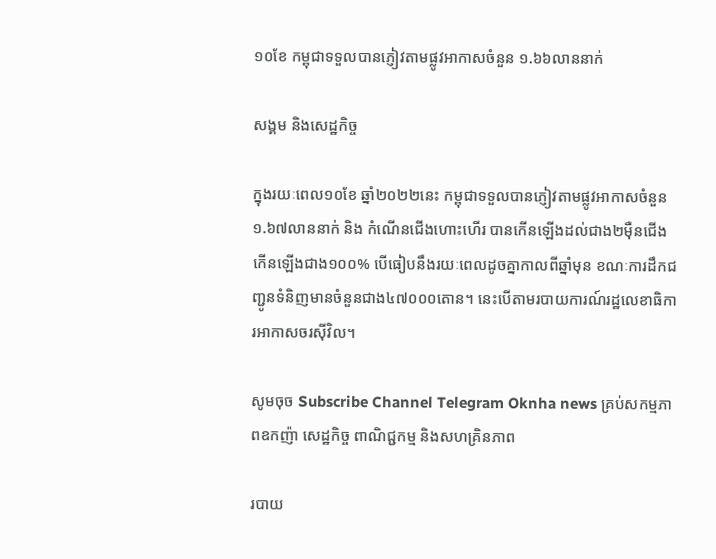១០ខែ កម្ពុជាទទួលបានភ្ញៀវតាមផ្លូវអាកាសចំនួន ១.៦៦លាននាក់

សង្គម និងសេដ្ឋកិច្ច

ក្នុងរយៈពេល១០ខែ ឆ្នាំ២០២២នេះ កម្ពុជាទទួលបានភ្ញៀវតាមផ្លូវអាកាសចំនួន ១.៦៧លាននាក់ និង កំណើនជើងហោះហើរ បានកើនឡើងដល់ជាង២ម៉ឺនជើង កើនឡើងជាង១០០% បើធៀបនឹងរយៈពេលដូចគ្នាកាលពីឆ្នាំមុន ខណៈការដឹកជញ្ជូនទំនិញមានចំនួនជាង៤៧០០០តោន។ នេះបើតាមរបាយការណ៍រដ្ឋលេខាធិការអាកាសចរស៊ីវិល។

សូមចុច Subscribe Channel Telegram Oknha news គ្រប់សកម្មភាពឧកញ៉ា សេដ្ឋកិច្ច ពាណិជ្ជកម្ម និងសហគ្រិនភាព

របាយ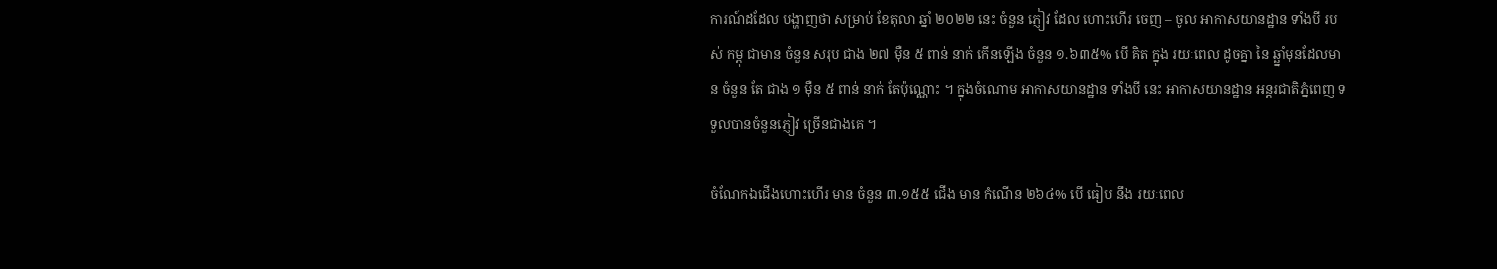ការណ៍ដដែល បង្ហាញថា សម្រាប់ ខែតុលា ឆ្នាំ ២០២២ នេះ ចំនួន ភ្ញៀវ ដែល ហោះហើរ ចេញ – ចូល អាកាសយានដ្ឋាន ទាំងបី របស់ កម្ពុ ជាមាន ចំនួន សរុប ជាង ២៧ ម៉ឺន ៥ ពាន់ នាក់ កើនឡើង ចំនួន ១.៦៣៥% បើ គិត ក្នុង រយៈពេល ដូចគ្នា នៃ ឆ្ឆ្នាំមុនដែលមាន ចំនួន តែ ជាង ១ ម៉ឺន ៥ ពាន់ នាក់ តែប៉ុណ្ណោះ ។ ក្នុងចំណោម អាកាសយានដ្ឋាន ទាំងបី នេះ អាកាសយានដ្ឋាន អន្ដរជាតិភ្នំពេញ ទទួលបានចំនួនភ្ញៀវ ច្រើនជាងគេ ។

ចំណែកឯជើងហោះហើរ មាន ចំនួន ៣.១៥៥ ជើង មាន កំណើន ២៦៤% បើ ធៀប នឹង រយៈពេល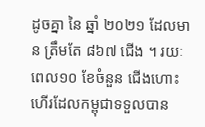ដូចគ្នា នៃ ឆ្នាំ ២០២១ ដែលមាន ត្រឹមតែ ៨៦៧ ជើង ។ រយៈពេល១០ ខែចំនួន ជើងហោះហើរដែលកម្ពុជាទទួលបាន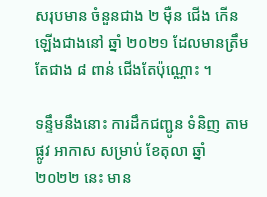សរុបមាន ចំនួនជាង ២ ម៉ឺន ជើង កើនឡើងជាងនៅ ឆ្នាំ ២០២១ ដែលមានត្រឹមតែជាង ៨ ពាន់ ជើងតែប៉ុណ្ណោះ ។

ទន្ទឹមនឹងនោះ ការដឹកជញ្ជូន ទំនិញ តាមផ្លូវ អាកាស សម្រាប់ ខែតុលា ឆ្នាំ ២០២២ នេះ មាន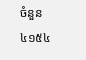ចំនួន ៤១៥៤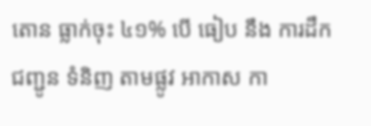តោន ធ្លាក់ចុះ ៤១% បើ ធៀប នឹង ការដឹកជញ្ជូន ទំនិញ តាមផ្លូវ អាកាស កា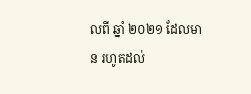លពី ឆ្នាំ ២០២១ ដែលមាន រហូតដល់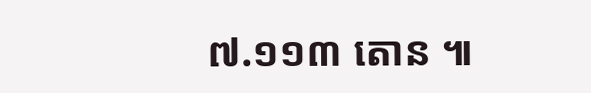៧.១១៣ តោន ៕